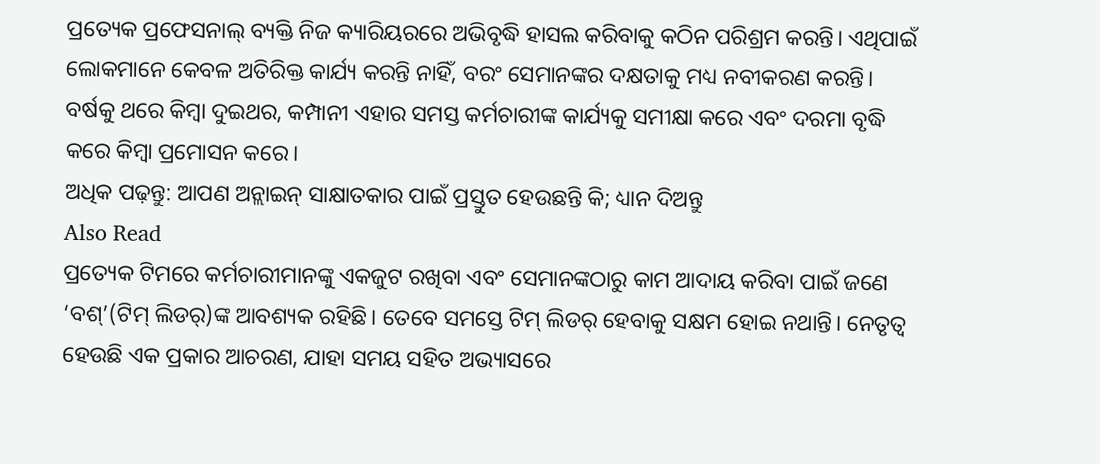ପ୍ରତ୍ୟେକ ପ୍ରଫେସନାଲ୍ ବ୍ୟକ୍ତି ନିଜ କ୍ୟାରିୟରରେ ଅଭିବୃଦ୍ଧି ହାସଲ କରିବାକୁ କଠିନ ପରିଶ୍ରମ କରନ୍ତି। ଏଥିପାଇଁ ଲୋକମାନେ କେବଳ ଅତିରିକ୍ତ କାର୍ଯ୍ୟ କରନ୍ତି ନାହିଁ, ବରଂ ସେମାନଙ୍କର ଦକ୍ଷତାକୁ ମଧ୍ୟ ନବୀକରଣ କରନ୍ତି। ବର୍ଷକୁ ଥରେ କିମ୍ବା ଦୁଇଥର, କମ୍ପାନୀ ଏହାର ସମସ୍ତ କର୍ମଚାରୀଙ୍କ କାର୍ଯ୍ୟକୁ ସମୀକ୍ଷା କରେ ଏବଂ ଦରମା ବୃଦ୍ଧି କରେ କିମ୍ବା ପ୍ରମୋସନ କରେ।
ଅଧିକ ପଢ଼ନ୍ତୁ: ଆପଣ ଅନ୍ଲାଇନ୍ ସାକ୍ଷାତକାର ପାଇଁ ପ୍ରସ୍ତୁତ ହେଉଛନ୍ତି କି; ଧ୍ୟାନ ଦିଅନ୍ତୁ
Also Read
ପ୍ରତ୍ୟେକ ଟିମରେ କର୍ମଚାରୀମାନଙ୍କୁ ଏକଜୁଟ ରଖିବା ଏବଂ ସେମାନଙ୍କଠାରୁ କାମ ଆଦାୟ କରିବା ପାଇଁ ଜଣେ ‘ବଶ୍’(ଟିମ୍ ଲିଡର୍)ଙ୍କ ଆବଶ୍ୟକ ରହିଛି। ତେବେ ସମସ୍ତେ ଟିମ୍ ଲିଡର୍ ହେବାକୁ ସକ୍ଷମ ହୋଇ ନଥାନ୍ତି। ନେତୃତ୍ୱ ହେଉଛି ଏକ ପ୍ରକାର ଆଚରଣ, ଯାହା ସମୟ ସହିତ ଅଭ୍ୟାସରେ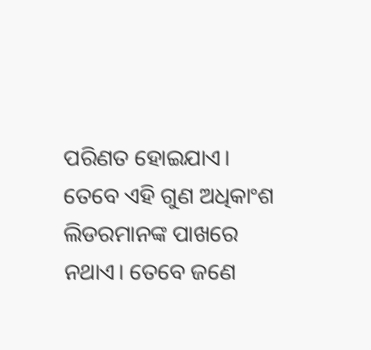ପରିଣତ ହୋଇଯାଏ। ତେବେ ଏହି ଗୁଣ ଅଧିକାଂଶ ଲିଡରମାନଙ୍କ ପାଖରେ ନଥାଏ। ତେବେ ଜଣେ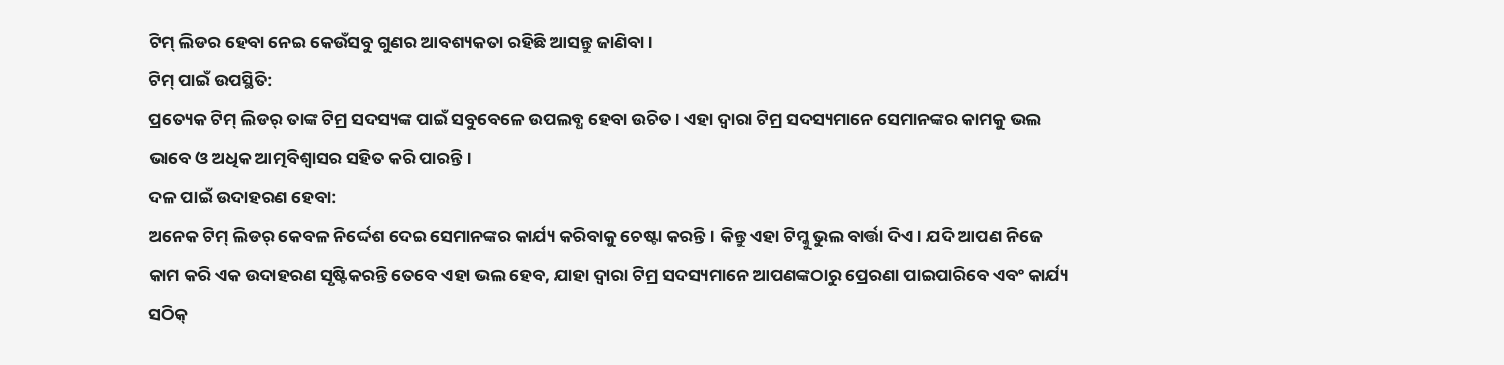ଟିମ୍ ଲିଡର ହେବା ନେଇ କେଉଁସବୁ ଗୁଣର ଆବଶ୍ୟକତା ରହିଛି ଆସନ୍ତୁ ଜାଣିବା।
ଟିମ୍ ପାଇଁ ଉପସ୍ଥିତି:
ପ୍ରତ୍ୟେକ ଟିମ୍ ଲିଡର୍ ତାଙ୍କ ଟିମ୍ର ସଦସ୍ୟଙ୍କ ପାଇଁ ସବୁବେଳେ ଉପଲବ୍ଧ ହେବା ଉଚିତ। ଏହା ଦ୍ୱାରା ଟିମ୍ର ସଦସ୍ୟମାନେ ସେମାନଙ୍କର କାମକୁ ଭଲ ଭାବେ ଓ ଅଧିକ ଆତ୍ମବିଶ୍ୱାସର ସହିତ କରି ପାରନ୍ତି।
ଦଳ ପାଇଁ ଉଦାହରଣ ହେବା:
ଅନେକ ଟିମ୍ ଲିଡର୍ କେବଳ ନିର୍ଦ୍ଦେଶ ଦେଇ ସେମାନଙ୍କର କାର୍ଯ୍ୟ କରିବାକୁ ଚେଷ୍ଟା କରନ୍ତି। କିନ୍ତୁ ଏହା ଟିମ୍କୁ ଭୁଲ ବାର୍ତ୍ତା ଦିଏ। ଯଦି ଆପଣ ନିଜେ କାମ କରି ଏକ ଉଦାହରଣ ସୃଷ୍ଟିକରନ୍ତି ତେବେ ଏହା ଭଲ ହେବ, ଯାହା ଦ୍ୱାରା ଟିମ୍ର ସଦସ୍ୟମାନେ ଆପଣଙ୍କଠାରୁ ପ୍ରେରଣା ପାଇପାରିବେ ଏବଂ କାର୍ଯ୍ୟ ସଠିକ୍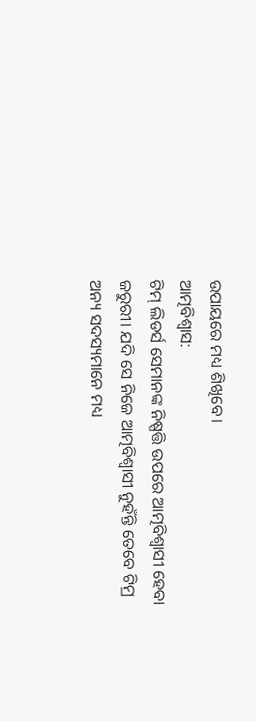ଉପାୟରେ ମଧ୍ୟ ଶିଖିବେ।
ଆତ୍ମବିଶ୍ୱାସ:
ଟିମ୍ ଲିଡର୍ସ ସେମାନଙ୍କ ନିଷ୍ପତ୍ତି ଉପରେ ଆତ୍ମବିଶ୍ୱାସୀ ହେବା ଜରୁରୀ। ଯଦି ସେ ନିଜେ ଆତ୍ମବିଶ୍ୱାସୀ ନୁହଁନ୍ତି ତେବେ ଟିମ୍ର ଅନ୍ୟ ସଦସ୍ୟମାନେ ମଧ୍ୟ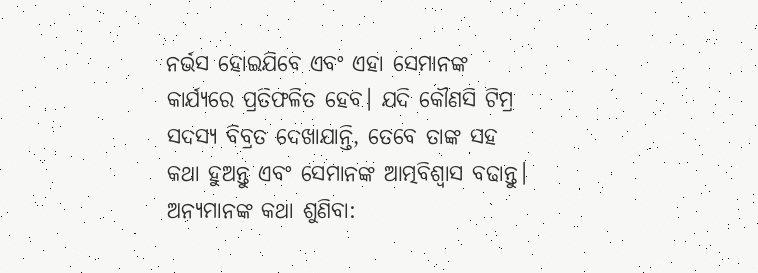ନର୍ଭସ ହୋଇଯିବେ ଏବଂ ଏହା ସେମାନଙ୍କ କାର୍ଯ୍ୟରେ ପ୍ରତିଫଳିତ ହେବ। ଯଦି କୌଣସି ଟିମ୍ର ସଦସ୍ୟ ବିବ୍ରତ ଦେଖାଯାନ୍ତି, ତେବେ ତାଙ୍କ ସହ କଥା ହୁଅନ୍ତୁ ଏବଂ ସେମାନଙ୍କ ଆତ୍ମବିଶ୍ୱାସ ବଢାନ୍ତୁ।
ଅନ୍ୟମାନଙ୍କ କଥା ଶୁଣିବା: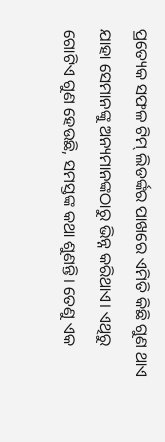ପ୍ରତ୍ୟେକ ସଫଳ ଟିମ୍ ଲିଡର୍ଙ୍କର ପାଖରେ ଏମିତି କିଛି ଗୁଣ ଥାଏ ଯାହା ସେମାନଙ୍କୁ ଅନ୍ୟମାନଙ୍କଠାରୁ ଭିନ୍ନ କରିଥାଏ। ଏଥିରୁ ଗୋଟିଏ ଗୁଣ ହେଉଛି, ସମସ୍ତଙ୍କ କଥା ଶୁଣନ୍ତି। ତେଣୁ ଏକ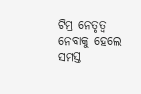ଟିମ୍ର ନେତୃତ୍ୱ ନେବାକୁ ହେଲେ ସମସ୍ତ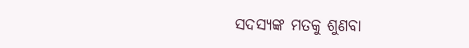ସଦସ୍ୟଙ୍କ ମତକୁ ଶୁଣବା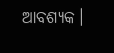ଆବଶ୍ୟକ।